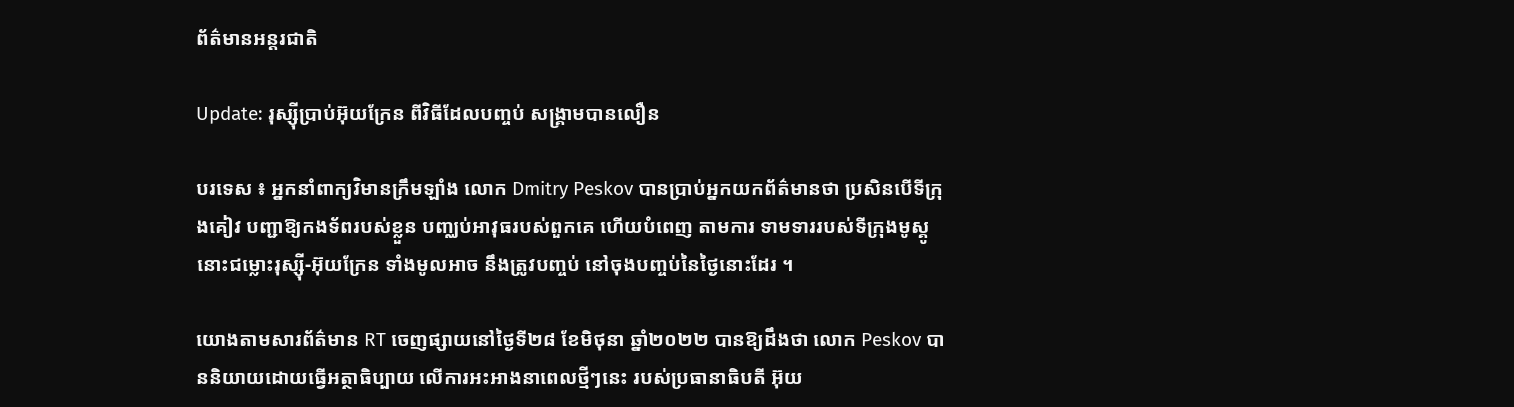ព័ត៌មានអន្តរជាតិ

Update: រុស្ស៊ីប្រាប់អ៊ុយក្រែន ពីវិធីដែលបញ្ចប់ សង្គ្រាមបានលឿន

បរទេស ៖ អ្នកនាំពាក្យវិមានក្រឹមឡាំង លោក Dmitry Peskov បានប្រាប់អ្នកយកព័ត៌មានថា ប្រសិនបើទីក្រុងគៀវ បញ្ជាឱ្យកងទ័ពរបស់ខ្លួន បញ្ឈប់អាវុធរបស់ពួកគេ ហើយបំពេញ តាមការ ទាមទាររបស់ទីក្រុងមូស្គូ នោះជម្លោះរុស្ស៊ី-អ៊ុយក្រែន ទាំងមូលអាច នឹងត្រូវបញ្ចប់ នៅចុងបញ្ចប់នៃថ្ងៃនោះដែរ ។

យោងតាមសារព័ត៌មាន RT ចេញផ្សាយនៅថ្ងៃទី២៨ ខែមិថុនា ឆ្នាំ២០២២ បានឱ្យដឹងថា លោក Peskov បាននិយាយដោយធ្វើអត្ថាធិប្បាយ លើការអះអាងនាពេលថ្មីៗនេះ របស់ប្រធានាធិបតី អ៊ុយ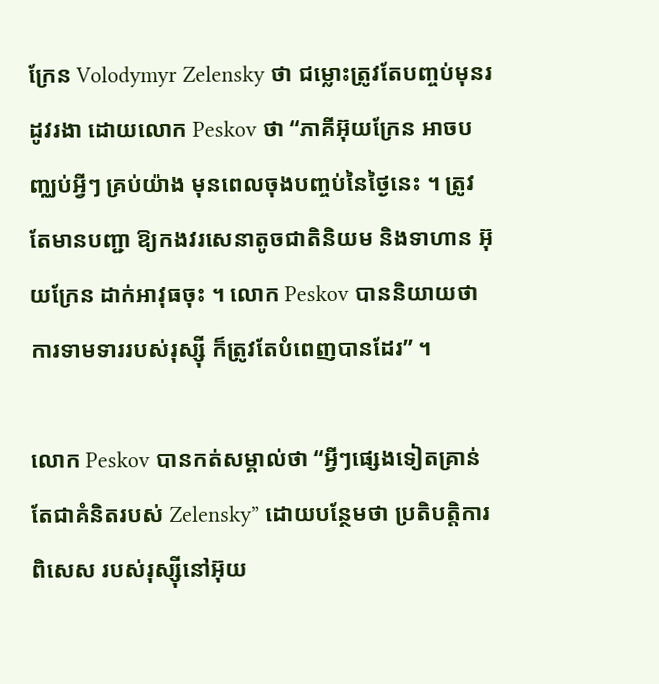ក្រែន Volodymyr Zelensky ថា ជម្លោះត្រូវតែបញ្ចប់មុនរដូវរងា ដោយលោក Peskov ថា “ភាគីអ៊ុយក្រែន អាចបញ្ឈប់អ្វីៗ គ្រប់យ៉ាង មុនពេលចុងបញ្ចប់នៃថ្ងៃនេះ ។ ត្រូវតែមានបញ្ជា ឱ្យកងវរសេនាតូចជាតិនិយម និងទាហាន អ៊ុយក្រែន ដាក់អាវុធចុះ ។ លោក Peskov បាននិយាយថា ការទាមទាររបស់រុស្ស៊ី ក៏ត្រូវតែបំពេញបានដែរ” ។

លោក Peskov បានកត់សម្គាល់ថា “អ្វីៗផ្សេងទៀតគ្រាន់តែជាគំនិតរបស់ Zelensky” ដោយបន្ថែមថា ប្រតិបត្តិការពិសេស របស់រុស្ស៊ីនៅអ៊ុយ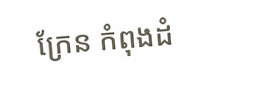ក្រែន កំពុងដំ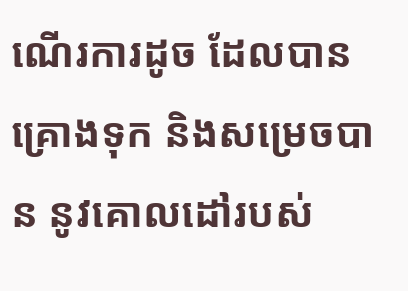ណើរការដូច ដែលបានគ្រោងទុក និងសម្រេចបាន នូវគោលដៅរបស់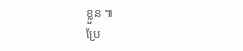ខ្លួន ៕
ប្រែ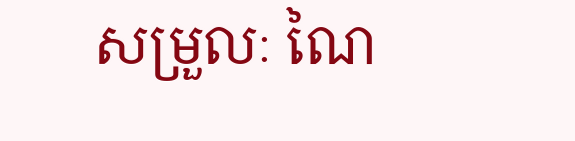សម្រួលៈ ណៃ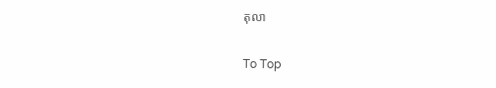តុលា

To Top